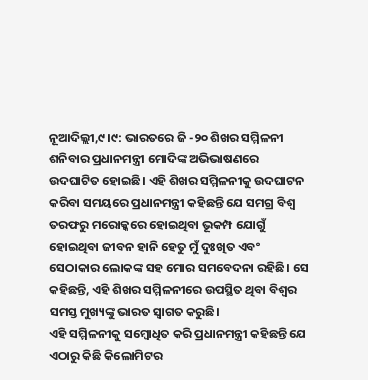ନୂଆଦିଲ୍ଲୀ,୯।୯: ଭାରତରେ ଜି -୨୦ ଶିଖର ସମ୍ମିଳନୀ ଶନିବାର ପ୍ରଧାନମନ୍ତ୍ରୀ ମୋଦିଙ୍କ ଅଭିଭାଷଣରେ ଉଦଘାଟିତ ହୋଇଛି। ଏହି ଶିଖର ସମ୍ମିଳନୀକୁ ଉଦଘାଟନ କରିବା ସମୟରେ ପ୍ରଧାନମନ୍ତ୍ରୀ କହିଛନ୍ତି ଯେ ସମଗ୍ର ବିଶ୍ୱ ତରଫରୁ ମରୋକ୍କରେ ହୋଇଥିବା ଭୂକମ୍ପ ଯୋଗୁଁ ହୋଇଥିବା ଜୀବନ ହାନି ହେତୁ ମୁଁ ଦୁଃଖିତ ଏବଂ ସେଠାକାର ଲୋକଙ୍କ ସହ ମୋର ସମବେଦନା ରହିଛି। ସେ କହିଛନ୍ତି, ଏହି ଶିଖର ସମ୍ମିଳନୀରେ ଉପସ୍ଥିତ ଥିବା ବିଶ୍ୱର ସମସ୍ତ ମୁଖ୍ୟଙ୍କୁ ଭାରତ ସ୍ବାଗତ କରୁଛି।
ଏହି ସମ୍ମିଳନୀକୁ ସମ୍ବୋଧିତ କରି ପ୍ରଧାନମନ୍ତ୍ରୀ କହିଛନ୍ତି ଯେ ଏଠାରୁ କିଛି କିଲୋମିଟର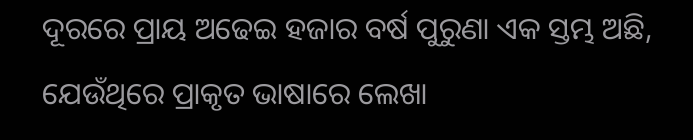ଦୂରରେ ପ୍ରାୟ ଅଢେଇ ହଜାର ବର୍ଷ ପୁରୁଣା ଏକ ସ୍ତମ୍ଭ ଅଛି, ଯେଉଁଥିରେ ପ୍ରାକୃତ ଭାଷାରେ ଲେଖା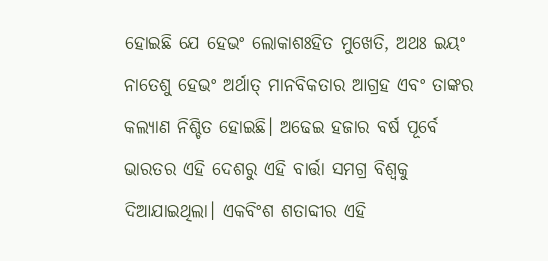ହୋଇଛି ଯେ ହେଭଂ ଲୋକାଶଃହିତ ମୁଖେତି, ଅଥଃ ଇୟଂ ନାତେଶୁ ହେଭଂ ଅର୍ଥାତ୍ ମାନବିକତାର ଆଗ୍ରହ ଏବଂ ତାଙ୍କର କଲ୍ୟାଣ ନିଶ୍ଚିତ ହୋଇଛି। ଅଢେଇ ହଜାର ବର୍ଷ ପୂର୍ବେ ଭାରତର ଏହି ଦେଶରୁ ଏହି ବାର୍ତ୍ତା ସମଗ୍ର ବିଶ୍ୱକୁ ଦିଆଯାଇଥିଲା। ଏକବିଂଶ ଶତାବ୍ଦୀର ଏହି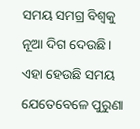ସମୟ ସମଗ୍ର ବିଶ୍ୱକୁ ନୂଆ ଦିଗ ଦେଉଛି। ଏହା ହେଉଛି ସମୟ ଯେତେବେଳେ ପୁରୁଣା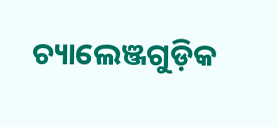ଚ୍ୟାଲେଞ୍ଜଗୁଡ଼ିକ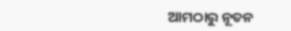ଆମଠାରୁ ନୂତନ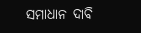ସମାଧାନ ଦାବି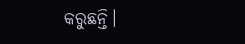କରୁଛନ୍ତି।